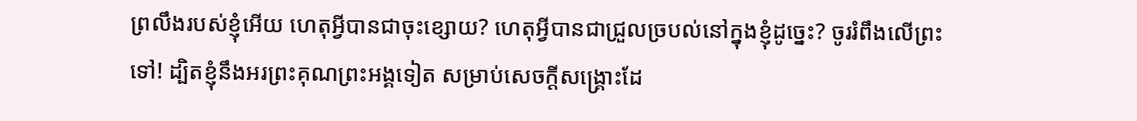ព្រលឹងរបស់ខ្ញុំអើយ ហេតុអ្វីបានជាចុះខ្សោយ? ហេតុអ្វីបានជាជ្រួលច្របល់នៅក្នុងខ្ញុំដូច្នេះ? ចូររំពឹងលើព្រះទៅ! ដ្បិតខ្ញុំនឹងអរព្រះគុណព្រះអង្គទៀត សម្រាប់សេចក្ដីសង្គ្រោះដែ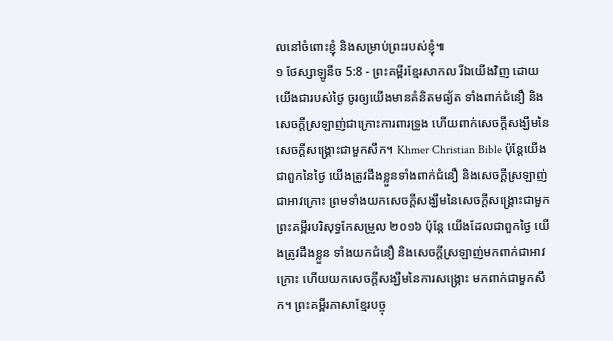លនៅចំពោះខ្ញុំ និងសម្រាប់ព្រះរបស់ខ្ញុំ៕
១ ថែស្សាឡូនីច 5:8 - ព្រះគម្ពីរខ្មែរសាកល រីឯយើងវិញ ដោយយើងជារបស់ថ្ងៃ ចូរឲ្យយើងមានគំនិតមធ្យ័ត ទាំងពាក់ជំនឿ និងសេចក្ដីស្រឡាញ់ជាក្រោះការពារទ្រូង ហើយពាក់សេចក្ដីសង្ឃឹមនៃសេចក្ដីសង្គ្រោះជាមួកសឹក។ Khmer Christian Bible ប៉ុន្ដែយើងជាពួកនៃថ្ងៃ យើងត្រូវដឹងខ្លួនទាំងពាក់ជំនឿ និងសេចក្ដីស្រឡាញ់ជាអាវក្រោះ ព្រមទាំងយកសេចក្ដីសង្ឃឹមនៃសេចក្ដីសង្រ្គោះជាមួក ព្រះគម្ពីរបរិសុទ្ធកែសម្រួល ២០១៦ ប៉ុន្ដែ យើងដែលជាពួកថ្ងៃ យើងត្រូវដឹងខ្លួន ទាំងយកជំនឿ និងសេចក្ដីស្រឡាញ់មកពាក់ជាអាវក្រោះ ហើយយកសេចក្ដីសង្ឃឹមនៃការសង្គ្រោះ មកពាក់ជាមួកសឹក។ ព្រះគម្ពីរភាសាខ្មែរបច្ចុ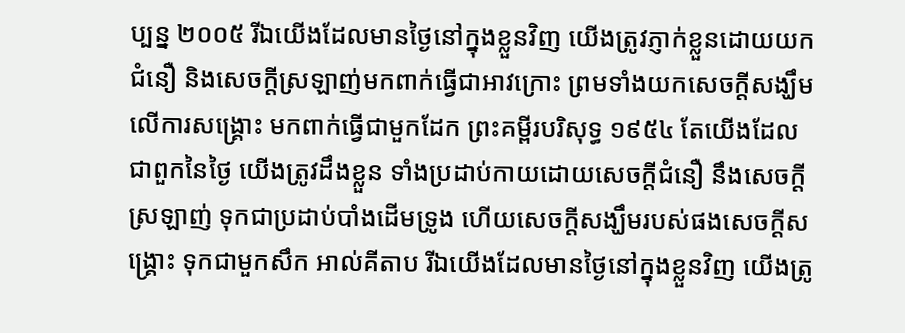ប្បន្ន ២០០៥ រីឯយើងដែលមានថ្ងៃនៅក្នុងខ្លួនវិញ យើងត្រូវភ្ញាក់ខ្លួនដោយយកជំនឿ និងសេចក្ដីស្រឡាញ់មកពាក់ធ្វើជាអាវក្រោះ ព្រមទាំងយកសេចក្ដីសង្ឃឹមលើការសង្គ្រោះ មកពាក់ធ្វើជាមួកដែក ព្រះគម្ពីរបរិសុទ្ធ ១៩៥៤ តែយើងដែលជាពួកនៃថ្ងៃ យើងត្រូវដឹងខ្លួន ទាំងប្រដាប់កាយដោយសេចក្ដីជំនឿ នឹងសេចក្ដីស្រឡាញ់ ទុកជាប្រដាប់បាំងដើមទ្រូង ហើយសេចក្ដីសង្ឃឹមរបស់ផងសេចក្ដីសង្គ្រោះ ទុកជាមួកសឹក អាល់គីតាប រីឯយើងដែលមានថ្ងៃនៅក្នុងខ្លួនវិញ យើងត្រូ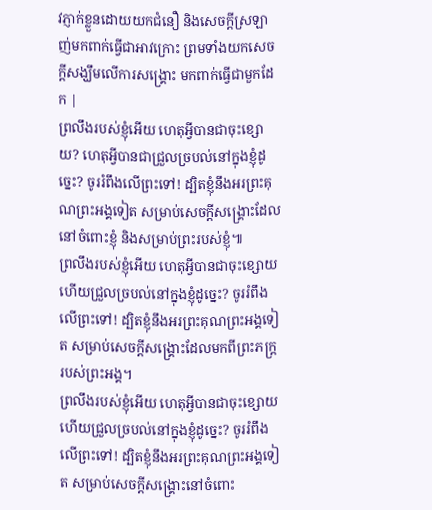វភ្ញាក់ខ្លួនដោយយកជំនឿ និងសេចក្ដីស្រឡាញ់មកពាក់ធ្វើជាអាវក្រោះ ព្រមទាំងយកសេចក្ដីសង្ឃឹមលើការសង្គ្រោះ មកពាក់ធ្វើជាមួកដែក |
ព្រលឹងរបស់ខ្ញុំអើយ ហេតុអ្វីបានជាចុះខ្សោយ? ហេតុអ្វីបានជាជ្រួលច្របល់នៅក្នុងខ្ញុំដូច្នេះ? ចូររំពឹងលើព្រះទៅ! ដ្បិតខ្ញុំនឹងអរព្រះគុណព្រះអង្គទៀត សម្រាប់សេចក្ដីសង្គ្រោះដែលនៅចំពោះខ្ញុំ និងសម្រាប់ព្រះរបស់ខ្ញុំ៕
ព្រលឹងរបស់ខ្ញុំអើយ ហេតុអ្វីបានជាចុះខ្សោយ ហើយជ្រួលច្របល់នៅក្នុងខ្ញុំដូច្នេះ? ចូររំពឹងលើព្រះទៅ! ដ្បិតខ្ញុំនឹងអរព្រះគុណព្រះអង្គទៀត សម្រាប់សេចក្ដីសង្គ្រោះដែលមកពីព្រះភក្ត្ររបស់ព្រះអង្គ។
ព្រលឹងរបស់ខ្ញុំអើយ ហេតុអ្វីបានជាចុះខ្សោយ ហើយជ្រួលច្របល់នៅក្នុងខ្ញុំដូច្នេះ? ចូររំពឹងលើព្រះទៅ! ដ្បិតខ្ញុំនឹងអរព្រះគុណព្រះអង្គទៀត សម្រាប់សេចក្ដីសង្គ្រោះនៅចំពោះ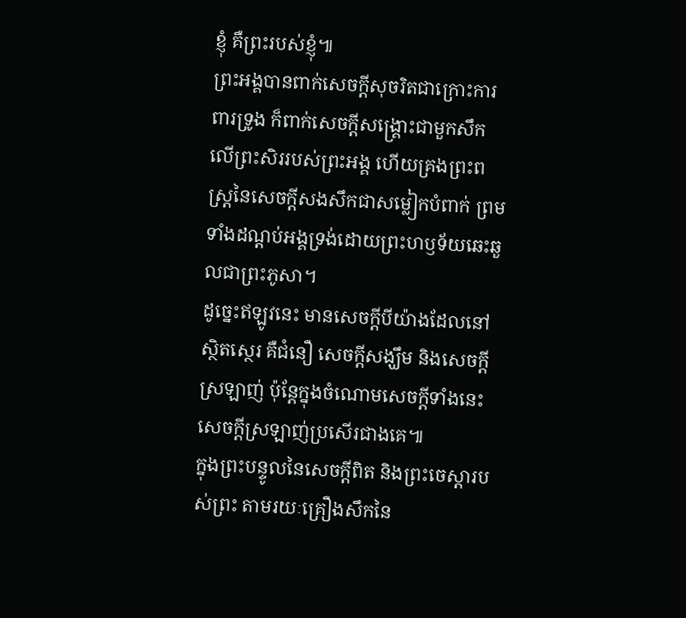ខ្ញុំ គឺព្រះរបស់ខ្ញុំ៕
ព្រះអង្គបានពាក់សេចក្ដីសុចរិតជាក្រោះការពារទ្រូង ក៏ពាក់សេចក្ដីសង្គ្រោះជាមួកសឹកលើព្រះសិររបស់ព្រះអង្គ ហើយគ្រងព្រះពស្ត្រនៃសេចក្ដីសងសឹកជាសម្លៀកបំពាក់ ព្រមទាំងដណ្ដប់អង្គទ្រង់ដោយព្រះហឫទ័យឆេះឆួលជាព្រះភូសា។
ដូច្នេះឥឡូវនេះ មានសេចក្ដីបីយ៉ាងដែលនៅស្ថិតស្ថេរ គឺជំនឿ សេចក្ដីសង្ឃឹម និងសេចក្ដីស្រឡាញ់ ប៉ុន្តែក្នុងចំណោមសេចក្ដីទាំងនេះ សេចក្ដីស្រឡាញ់ប្រសើរជាងគេ៕
ក្នុងព្រះបន្ទូលនៃសេចក្ដីពិត និងព្រះចេស្ដារបស់ព្រះ តាមរយៈគ្រឿងសឹកនៃ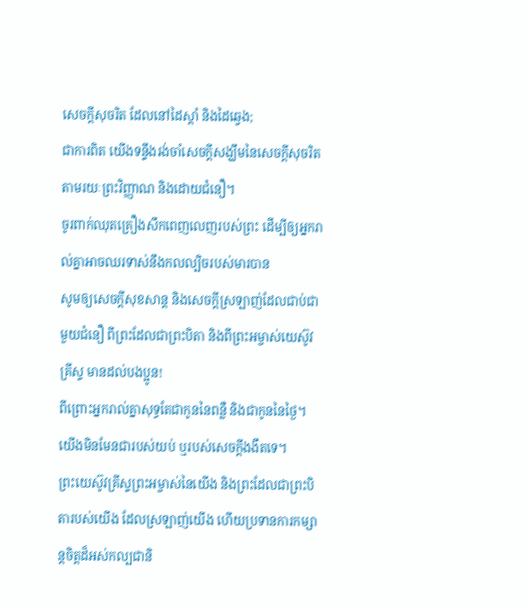សេចក្ដីសុចរិត ដែលនៅដៃស្ដាំ និងដៃឆ្វេង;
ជាការពិត យើងទន្ទឹងរង់ចាំសេចក្ដីសង្ឃឹមនៃសេចក្ដីសុចរិត តាមរយៈព្រះវិញ្ញាណ និងដោយជំនឿ។
ចូរពាក់ឈុតគ្រឿងសឹកពេញលេញរបស់ព្រះ ដើម្បីឲ្យអ្នករាល់គ្នាអាចឈរទាស់នឹងកលល្បិចរបស់មារបាន
សូមឲ្យសេចក្ដីសុខសាន្ត និងសេចក្ដីស្រឡាញ់ដែលជាប់ជាមួយជំនឿ ពីព្រះដែលជាព្រះបិតា និងពីព្រះអម្ចាស់យេស៊ូវគ្រីស្ទ មានដល់បងប្អូន!
ពីព្រោះអ្នករាល់គ្នាសុទ្ធតែជាកូននៃពន្លឺ និងជាកូននៃថ្ងៃ។ យើងមិនមែនជារបស់យប់ ឬរបស់សេចក្ដីងងឹតទេ។
ព្រះយេស៊ូវគ្រីស្ទព្រះអម្ចាស់នៃយើង និងព្រះដែលជាព្រះបិតារបស់យើង ដែលស្រឡាញ់យើង ហើយប្រទានការកម្សាន្តចិត្តដ៏អស់កល្បជានិ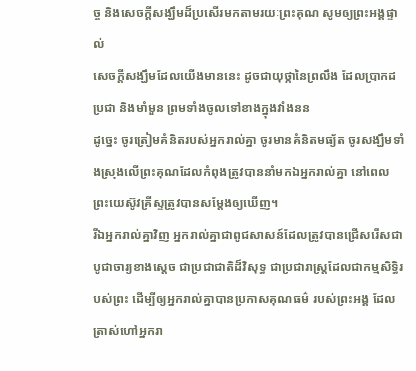ច្ច និងសេចក្ដីសង្ឃឹមដ៏ប្រសើរមកតាមរយៈព្រះគុណ សូមឲ្យព្រះអង្គផ្ទាល់
សេចក្ដីសង្ឃឹមដែលយើងមាននេះ ដូចជាយុថ្កានៃព្រលឹង ដែលប្រាកដប្រជា និងមាំមួន ព្រមទាំងចូលទៅខាងក្នុងវាំងនន
ដូច្នេះ ចូរត្រៀមគំនិតរបស់អ្នករាល់គ្នា ចូរមានគំនិតមធ្យ័ត ចូរសង្ឃឹមទាំងស្រុងលើព្រះគុណដែលកំពុងត្រូវបាននាំមកឯអ្នករាល់គ្នា នៅពេលព្រះយេស៊ូវគ្រីស្ទត្រូវបានសម្ដែងឲ្យឃើញ។
រីឯអ្នករាល់គ្នាវិញ អ្នករាល់គ្នាជាពូជសាសន៍ដែលត្រូវបានជ្រើសរើសជាបូជាចារ្យខាងស្ដេច ជាប្រជាជាតិដ៏វិសុទ្ធ ជាប្រជារាស្ត្រដែលជាកម្មសិទ្ធិរបស់ព្រះ ដើម្បីឲ្យអ្នករាល់គ្នាបានប្រកាសគុណធម៌ របស់ព្រះអង្គ ដែលត្រាស់ហៅអ្នករា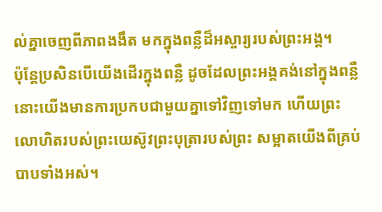ល់គ្នាចេញពីភាពងងឹត មកក្នុងពន្លឺដ៏អស្ចារ្យរបស់ព្រះអង្គ។
ប៉ុន្តែប្រសិនបើយើងដើរក្នុងពន្លឺ ដូចដែលព្រះអង្គគង់នៅក្នុងពន្លឺ នោះយើងមានការប្រកបជាមួយគ្នាទៅវិញទៅមក ហើយព្រះលោហិតរបស់ព្រះយេស៊ូវព្រះបុត្រារបស់ព្រះ សម្អាតយើងពីគ្រប់បាបទាំងអស់។